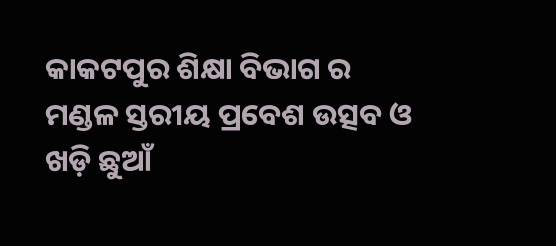କାକଟପୁର ଶିକ୍ଷା ବିଭାଗ ର ମଣ୍ଡଳ ସ୍ତରୀୟ ପ୍ରବେଶ ଉତ୍ସବ ଓ ଖଡ଼ି ଛୁଆଁ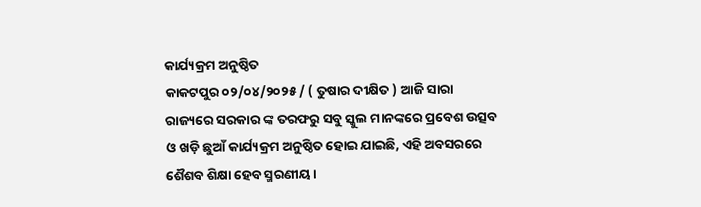କାର୍ଯ୍ୟକ୍ରମ ଅନୁଷ୍ଠିତ
କାକଟପୁର ୦୨/୦୪/୨୦୨୫ / ( ତୁଷାର ଦୀକ୍ଷିତ ) ଆଜି ସାରା ରାଜ୍ୟରେ ସରକାର ଙ୍କ ତରଫରୁ ସବୁ ସ୍କୁଲ ମାନଙ୍କରେ ପ୍ରବେଶ ଉତ୍ସବ ଓ ଖଡ଼ି ଛୁଆଁ କାର୍ଯ୍ୟକ୍ରମ ଅନୁଷ୍ଠିତ ହୋଇ ଯାଇଛି, ଏହି ଅବସରରେ ଶୈଶବ ଶିକ୍ଷା ହେବ ସ୍ମରଣୀୟ।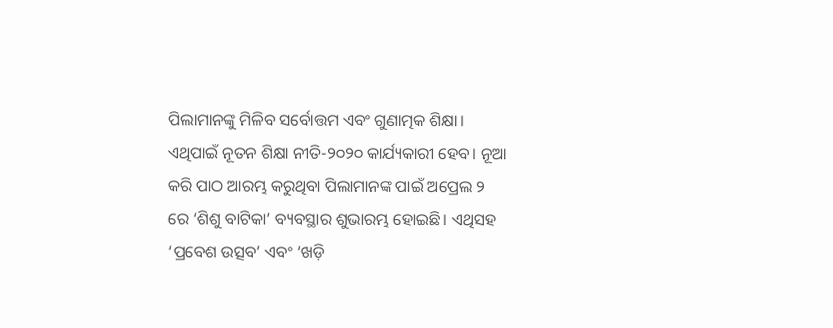ପିଲାମାନଙ୍କୁ ମିଳିବ ସର୍ବୋତ୍ତମ ଏବଂ ଗୁଣାତ୍ମକ ଶିକ୍ଷା। ଏଥିପାଇଁ ନୂତନ ଶିକ୍ଷା ନୀତି-୨୦୨୦ କାର୍ଯ୍ୟକାରୀ ହେବ। ନୂଆ କରି ପାଠ ଆରମ୍ଭ କରୁଥିବା ପିଲାମାନଙ୍କ ପାଇଁ ଅପ୍ରେଲ ୨ ରେ ‘ଶିଶୁ ବାଟିକା’ ବ୍ୟବସ୍ଥାର ଶୁଭାରମ୍ଭ ହୋଇଛି। ଏଥିସହ ‘ପ୍ରବେଶ ଉତ୍ସବ’ ଏବଂ ‘ଖଡ଼ି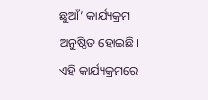ଛୁଆଁ’ କାର୍ଯ୍ୟକ୍ରମ ଅନୁଷ୍ଠିତ ହୋଇଛି। ଏହି କାର୍ଯ୍ୟକ୍ରମରେ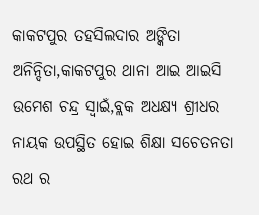କାକଟପୁର ତହସିଲଦାର ଅଙ୍କିତା ଅନିନ୍ଦିତା,କାକଟପୁର ଥାନା ଆଇ ଆଇସି ଉମେଶ ଚନ୍ଦ୍ର ସ୍ୱାଇଁ,ବ୍ଲକ ଅଧକ୍ଷ୍ୟ ଶ୍ରୀଧର ନାୟକ ଉପସ୍ଥିତ ହୋଇ ଶିକ୍ଷା ସଚେତନତା ରଥ ର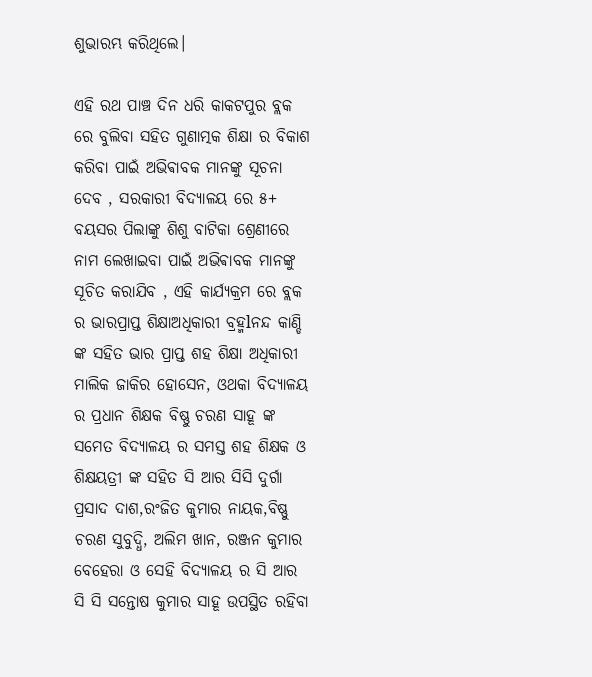ଶୁଭାରମ୍ଭ କରିଥିଲେ।

ଏହି ରଥ ପାଞ୍ଚ ଦିନ ଧରି କାକଟପୁର ବ୍ଲକ ରେ ବୁଲିବା ସହିତ ଗୁଣାତ୍ମକ ଶିକ୍ଷା ର ବିକାଶ କରିବା ପାଇଁ ଅଭିଵାବକ ମାନଙ୍କୁ ସୂଚନା ଦେବ , ସରକାରୀ ବିଦ୍ୟାଳୟ ରେ ୫+ ବୟସର ପିଲାଙ୍କୁ ଶିଶୁ ବାଟିକା ଶ୍ରେଣୀରେ ନାମ ଲେଖାଇବା ପାଇଁ ଅଭିଵାବକ ମାନଙ୍କୁ ସୂଚିତ କରାଯିବ , ଏହି କାର୍ଯ୍ୟକ୍ରମ ରେ ବ୍ଲକ ର ଭାରପ୍ରାପ୍ତ ଶିକ୍ଷାଅଧିକାରୀ ବ୍ରହ୍ମlନନ୍ଦ କାଣ୍ଡି ଙ୍କ ସହିତ ଭାର ପ୍ରାପ୍ତ ଶହ ଶିକ୍ଷା ଅଧିକାରୀ ମାଲିକ ଜାକିର ହୋସେନ, ଓଥକା ବିଦ୍ୟାଳୟ ର ପ୍ରଧାନ ଶିକ୍ଷକ ବିଷ୍ଣୁ ଚରଣ ସାହୂ ଙ୍କ ସମେତ ବିଦ୍ୟାଳୟ ର ସମସ୍ତ ଶହ ଶିକ୍ଷକ ଓ ଶିକ୍ଷୟତ୍ରୀ ଙ୍କ ସହିତ ସି ଆର ସିସି ଦୁର୍ଗା ପ୍ରସାଦ ଦାଶ,ରଂଜିତ କୁମାର ନାୟକ,ବିଷ୍ଣୁ ଚରଣ ସୁବୁଦ୍ଧି, ଅଲିମ ଖାନ, ରଞ୍ଜନ କୁମାର ବେହେରା ଓ ସେହି ବିଦ୍ୟାଳୟ ର ସି ଆର ସି ସି ସନ୍ତୋଷ କୁମାର ସାହୂ ଉପସ୍ଥିତ ରହିବା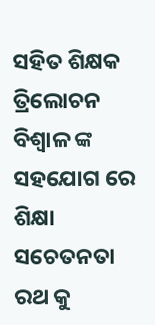ସହିତ ଶିକ୍ଷକ ତ୍ରିଲୋଚନ ବିଶ୍ୱାଳ ଙ୍କ ସହଯୋଗ ରେ ଶିକ୍ଷା ସଚେତନତା ରଥ କୁ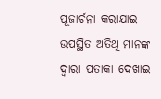ପୂଜାର୍ଚନା କରାଯାଇ ଉପସ୍ଥିତ ଅତିଥି ମାନଙ୍କ ଦ୍ଵାରା ପତାକା ଦେଖାଇ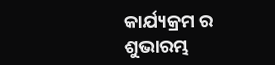କାର୍ଯ୍ୟକ୍ରମ ର ଶୁଭାରମ୍ଭ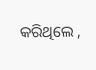କରିଥିଲେ ,